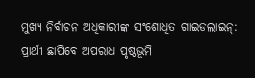ମୁଖ୍ୟ ନିର୍ବାଚନ ଅଧିକାରୀଙ୍କ ସଂଶୋଧିତ ଗାଇଡଲାଇନ୍: ପ୍ରାର୍ଥୀ ଛାପିବେ ଅପରାଧ ପୃଷ୍ଠଭୂମି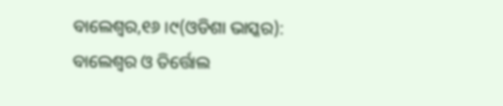ବାଲେଶ୍ୱର,୧୬ ।୯(ଓଡିଶା ଭାସ୍କର): ବାଲେଶ୍ୱର ଓ ତିର୍ତ୍ତୋଲ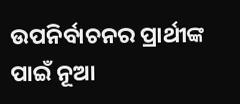ଉପନିର୍ବାଚନର ପ୍ରାର୍ଥୀଙ୍କ ପାଇଁ ନୂଆ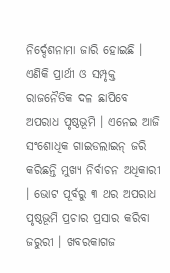ନିର୍ଦ୍ଦେଶନାମା ଜାରି ହୋଇଛି । ଏଣିକି ପ୍ରାର୍ଥୀ ଓ ସମ୍ପୃକ୍ତ ରାଜନୈତିକ ଦଳ ଛାପିବେ ଅପରାଧ ପୃଷ୍ଠଭୂମି । ଏନେଇ ଆଜି ସଂଶୋଧିକ ଗାଇଡଲାଇନ୍ ଜରି କରିଛନ୍ତି ମୁଖ୍ୟ ନିର୍ବାଚନ ଅଧିକାରୀ । ଭୋଟ ପୂର୍ବରୁ ୩ ଥର ଅପରାଧ ପୃଷ୍ଠଭୂମି ପ୍ରଚାର ପ୍ରସାର କରିବା ଜରୁରୀ । ଖବରକାଗଜ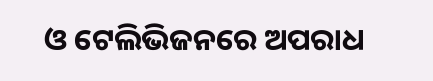ଓ ଟେଲିଭିଜନରେ ଅପରାଧ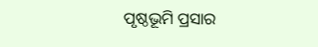ପୃଷ୍ଠଭୂମି ପ୍ରସାର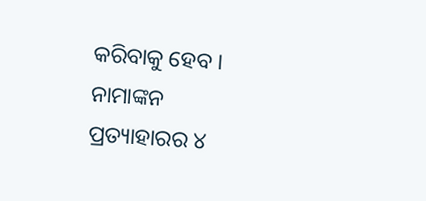କରିବାକୁ ହେବ । ନାମାଙ୍କନ ପ୍ରତ୍ୟାହାରର ୪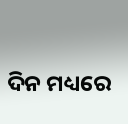ଦିନ ମଧ୍ୟରେ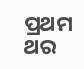ପ୍ରଥମ ଥର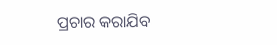ପ୍ରଚାର କରାଯିବ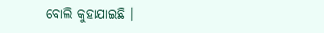ବୋଲି କୁହାଯାଇଛି ।